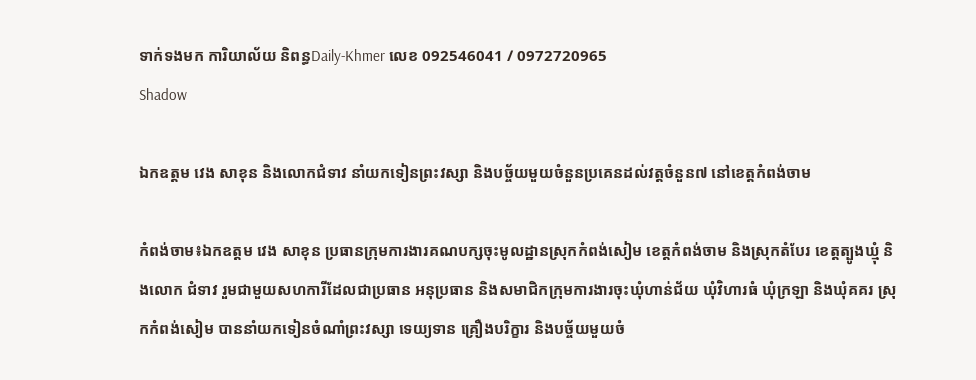ទាក់ទងមក ការិយាល័យ និពន្ធDaily-Khmer លេខ 092546041 / 0972720965
Shadow

ឯកឧត្តម វេង សាខុន និងលោកជំទាវ នាំយកទៀនព្រះវស្សា និងបច្ច័យមួយចំនួនប្រគេនដល់វត្តចំនួន៧ នៅខេត្តកំពង់ចាម

កំពង់ចាម៖ឯកឧត្តម វេង សាខុន ប្រធានក្រុមការងារគណបក្សចុះមូលដ្ឋានស្រុកកំពង់សៀម ខេត្តកំពង់ចាម និងស្រុកតំបែរ ខេត្តត្បូងឃ្មុំ និងលោក ជំទាវ រួមជាមួយសហការីដែលជាប្រធាន អនុប្រធាន និងសមាជិកក្រុមការងារចុះឃុំហាន់ជ័យ ឃុំវិហារធំ ឃុំក្រឡា និងឃុំគគរ ស្រុកកំពង់សៀម បាននាំយកទៀនចំណាំព្រះវស្សា ទេយ្យទាន គ្រឿងបរិក្ខារ និងបច្ច័យមួយចំ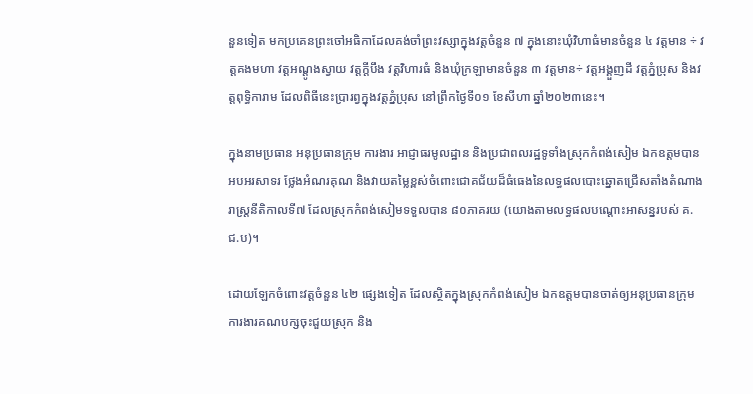នួនទៀត មកប្រគេនព្រះចៅអធិកាដែលគង់ចាំព្រះវស្សាក្នុងវត្តចំនួន ៧ ក្នុងនោះឃុំវិហាធំមានចំនួន ៤ វត្តមាន ÷ វត្តគងមហា វត្តអណ្តូងស្វាយ វត្តក្តីបឹង វត្តវិហារធំ និងឃុំក្រឡាមានចំនួន ៣ វត្តមាន÷ វត្តអង្គួញដី វត្តភ្នំប្រុស និងវត្តពុទ្ធិការាម ដែលពិធីនេះប្រារព្វក្នុងវត្តភ្នំប្រុស នៅព្រឹកថ្ងៃទី០១ ខែសីហា ឆ្នាំ២០២៣នេះ។

ក្នុងនាមប្រធាន អនុប្រធានក្រុម ការងារ អាជ្ញាធរមូលដ្ឋាន និងប្រជាពលរដ្ឋទូទាំងស្រុកកំពង់សៀម ឯកឧត្តមបានអបអរសាទរ ថ្លែងអំណរគុណ និងវាយតម្លៃខ្ពស់ចំពោះជោគជ័យដ៏ធំធេងនៃលទ្ធផលបោះឆ្នោតជ្រើសតាំងតំណាងរាស្រ្តនីតិកាលទី៧ ដែលស្រុកកំពង់សៀមទទួលបាន ៨០ភាគរយ (យោងតាមលទ្ធផលបណ្តោះអាសន្នរបស់ គ.ជ.ប)។

ដោយឡែកចំពោះវត្តចំនួន ៤២ ផ្សេងទៀត ដែលស្ថិតក្នុងស្រុកកំពង់សៀម ឯកឧត្តមបានចាត់ឲ្យអនុប្រធានក្រុមការងារគណបក្សចុះជួយស្រុក និង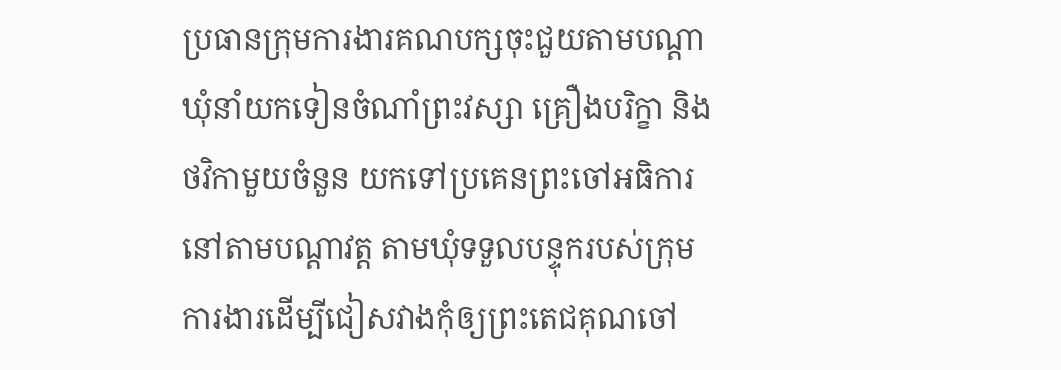ប្រធានក្រុមការងារគណបក្សចុះជួយតាមបណ្តាឃុំនាំយកទៀនចំណាំព្រះវស្សា គ្រឿងបរិក្ខា និងថវិកាមួយចំនួន យកទៅប្រគេនព្រះចៅអធិការនៅតាមបណ្តាវត្ត តាមឃុំទទួលបន្ទុករបស់ក្រុមការងារដើម្បីជៀសវាងកុំឲ្យព្រះតេជគុណចៅ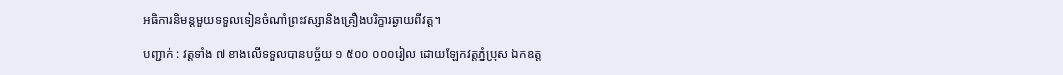អធិការនិមន្តមួយទទួលទៀនចំណាំព្រះវស្សានិងគ្រឿងបរិក្ខារឆ្ងាយពីវត្ត។

បញ្ជាក់ : វត្តទាំង ៧ ខាងលើទទួលបានបច្ច័យ ១ ៥០០ ០០០រៀល ដោយឡែកវត្តភ្នំប្រុស ឯកឧត្ត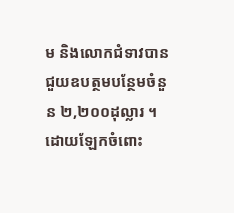ម និងលោកជំទាវបានជួយឧបត្ថមបន្ថែមចំនួន ២,២០០ដុល្លារ ។ ដោយឡែកចំពោះ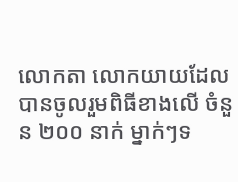លោកតា លោកយាយដែលបានចូលរួមពិធីខាងលើ ចំនួន ២០០ នាក់ ម្នាក់ៗទ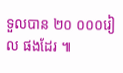ទួលបាន ២០ ០០០រៀល ផងដែរ ៕